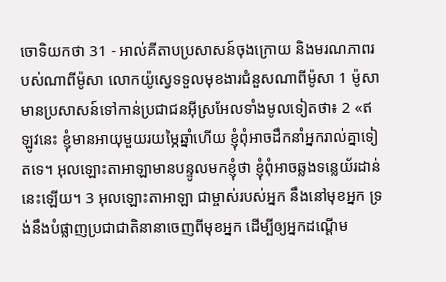ចោទិយកថា 31 - អាល់គីតាបប្រសាសន៍ចុងក្រោយ និងមរណភាពរបស់ណាពីម៉ូសា លោកយ៉ូស្វេទទួលមុខងារជំនួសណាពីម៉ូសា 1 ម៉ូសាមានប្រសាសន៍ទៅកាន់ប្រជាជនអ៊ីស្រអែលទាំងមូលទៀតថា៖ 2 «ឥឡូវនេះ ខ្ញុំមានអាយុមួយរយម្ភៃឆ្នាំហើយ ខ្ញុំពុំអាចដឹកនាំអ្នករាល់គ្នាទៀតទេ។ អុលឡោះតាអាឡាមានបន្ទូលមកខ្ញុំថា ខ្ញុំពុំអាចឆ្លងទន្លេយ័រដាន់នេះឡើយ។ 3 អុលឡោះតាអាឡា ជាម្ចាស់របស់អ្នក នឹងនៅមុខអ្នក ទ្រង់នឹងបំផ្លាញប្រជាជាតិនានាចេញពីមុខអ្នក ដើម្បីឲ្យអ្នកដណ្តើម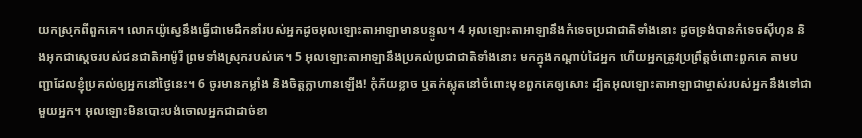យកស្រុកពីពួកគេ។ លោកយ៉ូស្វេនឹងធ្វើជាមេដឹកនាំរបស់អ្នកដូចអុលឡោះតាអាឡាមានបន្ទូល។ 4 អុលឡោះតាអាឡានឹងកំទេចប្រជាជាតិទាំងនោះ ដូចទ្រង់បានកំទេចស៊ីហុន និងអុកជាស្តេចរបស់ជនជាតិអាម៉ូរី ព្រមទាំងស្រុករបស់គេ។ 5 អុលឡោះតាអាឡានឹងប្រគល់ប្រជាជាតិទាំងនោះ មកក្នុងកណ្តាប់ដៃអ្នក ហើយអ្នកត្រូវប្រព្រឹត្តចំពោះពួកគេ តាមបញ្ជាដែលខ្ញុំប្រគល់ឲ្យអ្នកនៅថ្ងៃនេះ។ 6 ចូរមានកម្លាំង និងចិត្តក្លាហានឡើង! កុំភ័យខ្លាច ឬតក់ស្លុតនៅចំពោះមុខពួកគេឲ្យសោះ ដ្បិតអុលឡោះតាអាឡាជាម្ចាស់របស់អ្នកនឹងទៅជាមួយអ្នក។ អុលឡោះមិនបោះបង់ចោលអ្នកជាដាច់ខា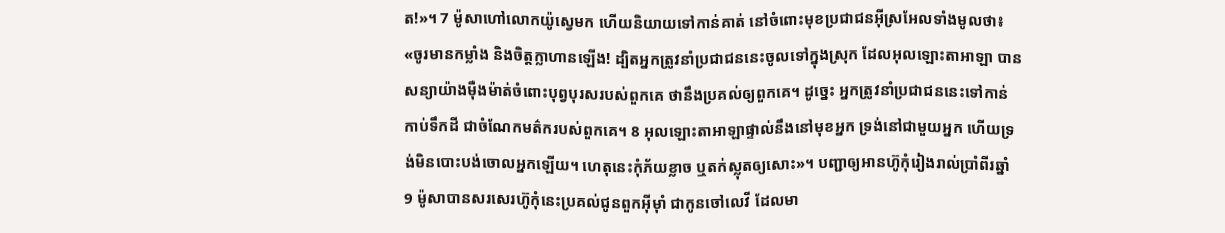ត!»។ 7 ម៉ូសាហៅលោកយ៉ូស្វេមក ហើយនិយាយទៅកាន់គាត់ នៅចំពោះមុខប្រជាជនអ៊ីស្រអែលទាំងមូលថា៖ «ចូរមានកម្លាំង និងចិត្តក្លាហានឡើង! ដ្បិតអ្នកត្រូវនាំប្រជាជននេះចូលទៅក្នុងស្រុក ដែលអុលឡោះតាអាឡា បានសន្យាយ៉ាងម៉ឺងម៉ាត់ចំពោះបុព្វបុរសរបស់ពួកគេ ថានឹងប្រគល់ឲ្យពួកគេ។ ដូច្នេះ អ្នកត្រូវនាំប្រជាជននេះទៅកាន់កាប់ទឹកដី ជាចំណែកមត៌ករបស់ពួកគេ។ 8 អុលឡោះតាអាឡាផ្ទាល់នឹងនៅមុខអ្នក ទ្រង់នៅជាមួយអ្នក ហើយទ្រង់មិនបោះបង់ចោលអ្នកឡើយ។ ហេតុនេះកុំភ័យខ្លាច ឬតក់ស្លុតឲ្យសោះ»។ បញ្ជាឲ្យអានហ៊ូកុំរៀងរាល់ប្រាំពីរឆ្នាំ 9 ម៉ូសាបានសរសេរហ៊ូកុំនេះប្រគល់ជូនពួកអ៊ីមុាំ ជាកូនចៅលេវី ដែលមា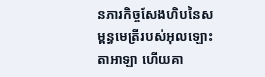នភារកិច្ចសែងហិបនៃសម្ពន្ធមេត្រីរបស់អុលឡោះតាអាឡា ហើយគា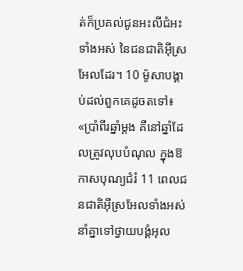ត់ក៏ប្រគល់ជូនអះលីជំអះទាំងអស់ នៃជនជាតិអ៊ីស្រអែលដែរ។ 10 ម៉ូសាបង្គាប់ដល់ពួកគេដូចតទៅ៖ «ប្រាំពីរឆ្នាំម្តង គឺនៅឆ្នាំដែលត្រូវលុបបំណុល ក្នុងឱកាសបុណ្យជំរំ 11 ពេលជនជាតិអ៊ីស្រអែលទាំងអស់ នាំគ្នាទៅថ្វាយបង្គំអុល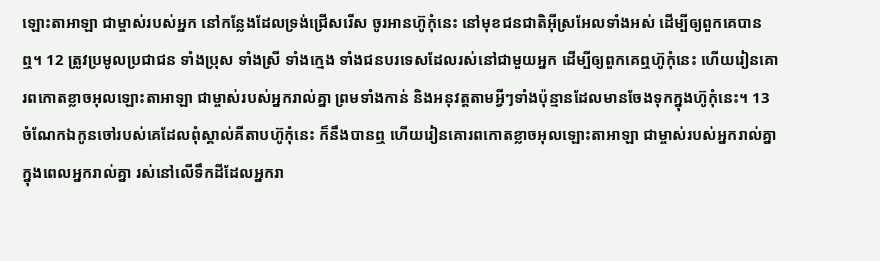ឡោះតាអាឡា ជាម្ចាស់របស់អ្នក នៅកន្លែងដែលទ្រង់ជ្រើសរើស ចូរអានហ៊ូកុំនេះ នៅមុខជនជាតិអ៊ីស្រអែលទាំងអស់ ដើម្បីឲ្យពួកគេបានឮ។ 12 ត្រូវប្រមូលប្រជាជន ទាំងប្រុស ទាំងស្រី ទាំងក្មេង ទាំងជនបរទេសដែលរស់នៅជាមួយអ្នក ដើម្បីឲ្យពួកគេឮហ៊ូកុំនេះ ហើយរៀនគោរពកោតខ្លាចអុលឡោះតាអាឡា ជាម្ចាស់របស់អ្នករាល់គ្នា ព្រមទាំងកាន់ និងអនុវត្តតាមអ្វីៗទាំងប៉ុន្មានដែលមានចែងទុកក្នុងហ៊ូកុំនេះ។ 13 ចំណែកឯកូនចៅរបស់គេដែលពុំស្គាល់គីតាបហ៊ូកុំនេះ ក៏នឹងបានឮ ហើយរៀនគោរពកោតខ្លាចអុលឡោះតាអាឡា ជាម្ចាស់របស់អ្នករាល់គ្នា ក្នុងពេលអ្នករាល់គ្នា រស់នៅលើទឹកដីដែលអ្នករា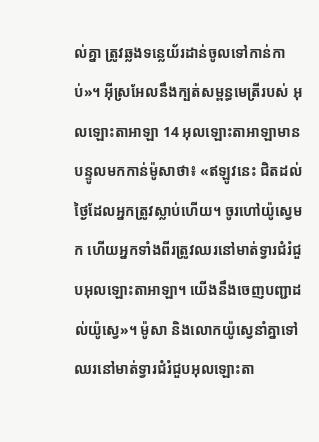ល់គ្នា ត្រូវឆ្លងទន្លេយ័រដាន់ចូលទៅកាន់កាប់»។ អ៊ីស្រអែលនឹងក្បត់សម្ពន្ធមេត្រីរបស់ អុលឡោះតាអាឡា 14 អុលឡោះតាអាឡាមានបន្ទូលមកកាន់ម៉ូសាថា៖ «ឥឡូវនេះ ជិតដល់ថ្ងៃដែលអ្នកត្រូវស្លាប់ហើយ។ ចូរហៅយ៉ូស្វេមក ហើយអ្នកទាំងពីរត្រូវឈរនៅមាត់ទ្វារជំរំជួបអុលឡោះតាអាឡា។ យើងនឹងចេញបញ្ជាដល់យ៉ូស្វេ»។ ម៉ូសា និងលោកយ៉ូស្វេនាំគ្នាទៅឈរនៅមាត់ទ្វារជំរំជួបអុលឡោះតា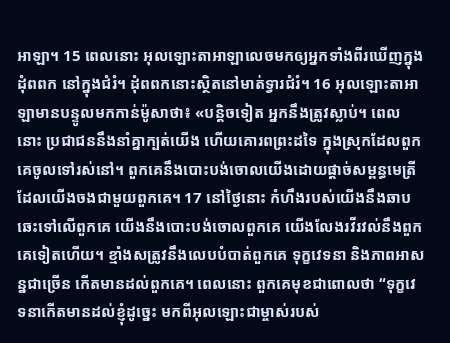អាឡា។ 15 ពេលនោះ អុលឡោះតាអាឡាលេចមកឲ្យអ្នកទាំងពីរឃើញក្នុងដុំពពក នៅក្នុងជំរំ។ ដុំពពកនោះស្ថិតនៅមាត់ទ្វារជំរំ។ 16 អុលឡោះតាអាឡាមានបន្ទូលមកកាន់ម៉ូសាថា៖ «បន្តិចទៀត អ្នកនឹងត្រូវស្លាប់។ ពេលនោះ ប្រជាជននឹងនាំគ្នាក្បត់យើង ហើយគោរពព្រះដទៃ ក្នុងស្រុកដែលពួកគេចូលទៅរស់នៅ។ ពួកគេនឹងបោះបង់ចោលយើងដោយផ្តាច់សម្ពន្ធមេត្រីដែលយើងចងជាមួយពួកគេ។ 17 នៅថ្ងៃនោះ កំហឹងរបស់យើងនឹងឆាបឆេះទៅលើពួកគេ យើងនឹងបោះបង់ចោលពួកគេ យើងលែងរវីរវល់នឹងពួកគេទៀតហើយ។ ខ្មាំងសត្រូវនឹងលេបបំបាត់ពួកគេ ទុក្ខវេទនា និងភាពអាសន្នជាច្រើន កើតមានដល់ពួកគេ។ ពេលនោះ ពួកគេមុខជាពោលថា “ទុក្ខវេទនាកើតមានដល់ខ្ញុំដូច្នេះ មកពីអុលឡោះជាម្ចាស់របស់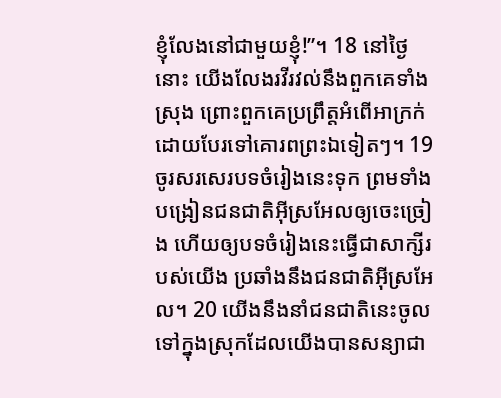ខ្ញុំលែងនៅជាមួយខ្ញុំ!”។ 18 នៅថ្ងៃនោះ យើងលែងរវីរវល់នឹងពួកគេទាំងស្រុង ព្រោះពួកគេប្រព្រឹត្តអំពើអាក្រក់ ដោយបែរទៅគោរពព្រះឯទៀតៗ។ 19 ចូរសរសេរបទចំរៀងនេះទុក ព្រមទាំងបង្រៀនជនជាតិអ៊ីស្រអែលឲ្យចេះច្រៀង ហើយឲ្យបទចំរៀងនេះធ្វើជាសាក្សីរបស់យើង ប្រឆាំងនឹងជនជាតិអ៊ីស្រអែល។ 20 យើងនឹងនាំជនជាតិនេះចូលទៅក្នុងស្រុកដែលយើងបានសន្យាជា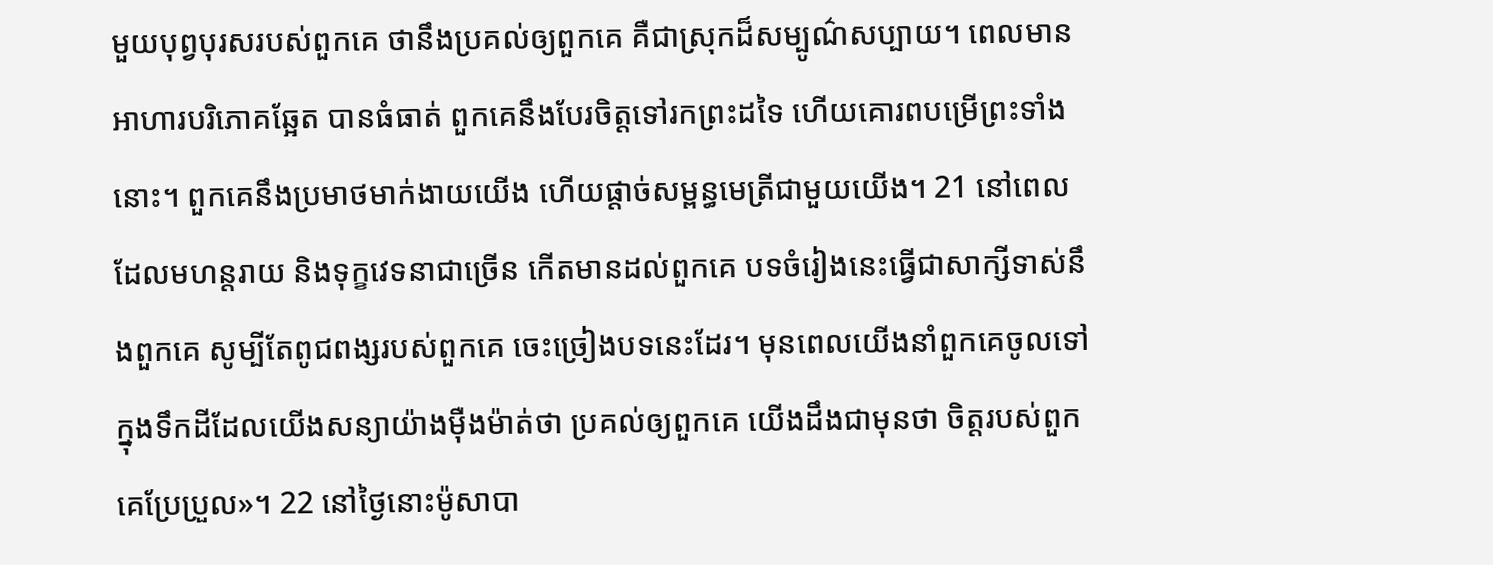មួយបុព្វបុរសរបស់ពួកគេ ថានឹងប្រគល់ឲ្យពួកគេ គឺជាស្រុកដ៏សម្បូណ៌សប្បាយ។ ពេលមានអាហារបរិភោគឆ្អែត បានធំធាត់ ពួកគេនឹងបែរចិត្តទៅរកព្រះដទៃ ហើយគោរពបម្រើព្រះទាំងនោះ។ ពួកគេនឹងប្រមាថមាក់ងាយយើង ហើយផ្តាច់សម្ពន្ធមេត្រីជាមួយយើង។ 21 នៅពេលដែលមហន្តរាយ និងទុក្ខវេទនាជាច្រើន កើតមានដល់ពួកគេ បទចំរៀងនេះធ្វើជាសាក្សីទាស់នឹងពួកគេ សូម្បីតែពូជពង្សរបស់ពួកគេ ចេះច្រៀងបទនេះដែរ។ មុនពេលយើងនាំពួកគេចូលទៅក្នុងទឹកដីដែលយើងសន្យាយ៉ាងម៉ឺងម៉ាត់ថា ប្រគល់ឲ្យពួកគេ យើងដឹងជាមុនថា ចិត្តរបស់ពួកគេប្រែប្រួល»។ 22 នៅថ្ងៃនោះម៉ូសាបា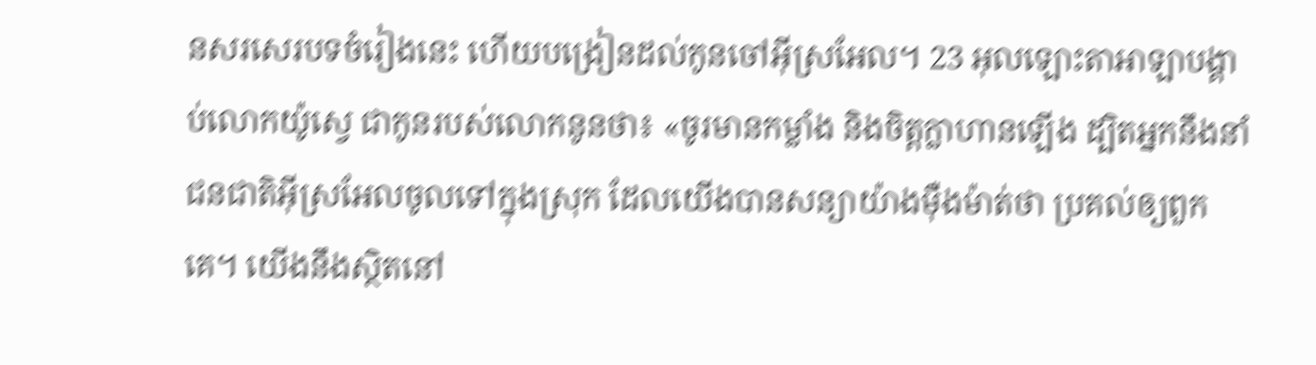នសរសេរបទចំរៀងនេះ ហើយបង្រៀនដល់កូនចៅអ៊ីស្រអែល។ 23 អុលឡោះតាអាឡាបង្គាប់លោកយ៉ូស្វេ ជាកូនរបស់លោកនូនថា៖ «ចូរមានកម្លាំង និងចិត្តក្លាហានឡើង ដ្បិតអ្នកនឹងនាំជនជាតិអ៊ីស្រអែលចូលទៅក្នុងស្រុក ដែលយើងបានសន្យាយ៉ាងម៉ឺងម៉ាត់ថា ប្រគល់ឲ្យពួកគេ។ យើងនឹងស្ថិតនៅ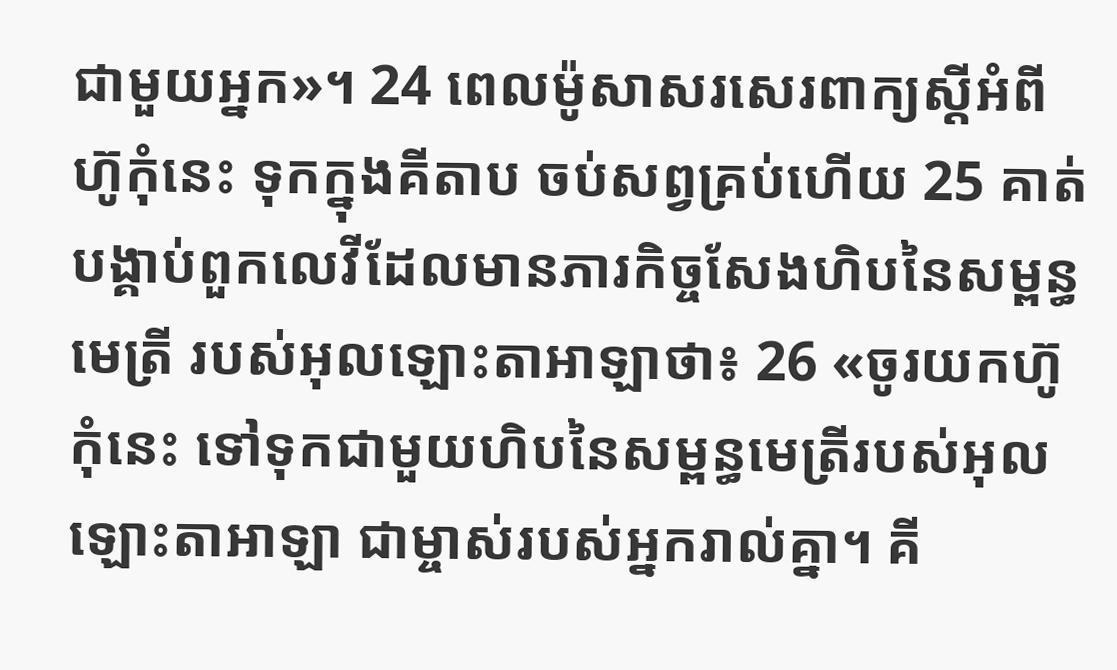ជាមួយអ្នក»។ 24 ពេលម៉ូសាសរសេរពាក្យស្តីអំពីហ៊ូកុំនេះ ទុកក្នុងគីតាប ចប់សព្វគ្រប់ហើយ 25 គាត់បង្គាប់ពួកលេវីដែលមានភារកិច្ចសែងហិបនៃសម្ពន្ធមេត្រី របស់អុលឡោះតាអាឡាថា៖ 26 «ចូរយកហ៊ូកុំនេះ ទៅទុកជាមួយហិបនៃសម្ពន្ធមេត្រីរបស់អុលឡោះតាអាឡា ជាម្ចាស់របស់អ្នករាល់គ្នា។ គី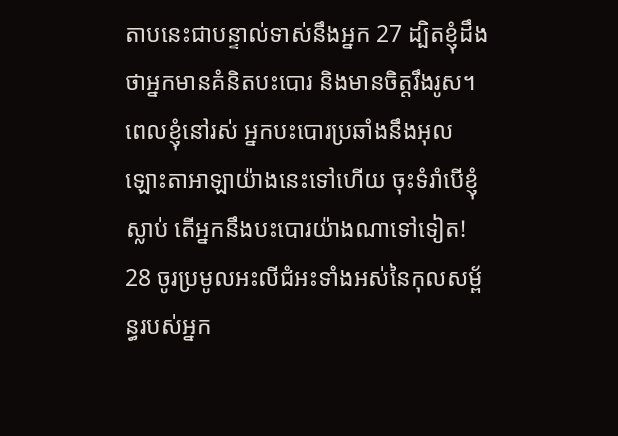តាបនេះជាបន្ទាល់ទាស់នឹងអ្នក 27 ដ្បិតខ្ញុំដឹងថាអ្នកមានគំនិតបះបោរ និងមានចិត្តរឹងរូស។ ពេលខ្ញុំនៅរស់ អ្នកបះបោរប្រឆាំងនឹងអុលឡោះតាអាឡាយ៉ាងនេះទៅហើយ ចុះទំរាំបើខ្ញុំស្លាប់ តើអ្នកនឹងបះបោរយ៉ាងណាទៅទៀត! 28 ចូរប្រមូលអះលីជំអះទាំងអស់នៃកុលសម្ព័ន្ធរបស់អ្នក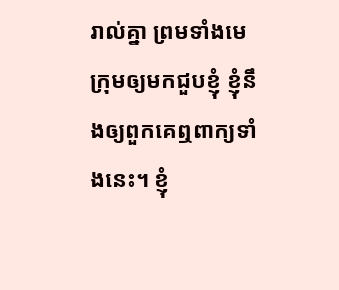រាល់គ្នា ព្រមទាំងមេក្រុមឲ្យមកជួបខ្ញុំ ខ្ញុំនឹងឲ្យពួកគេឮពាក្យទាំងនេះ។ ខ្ញុំ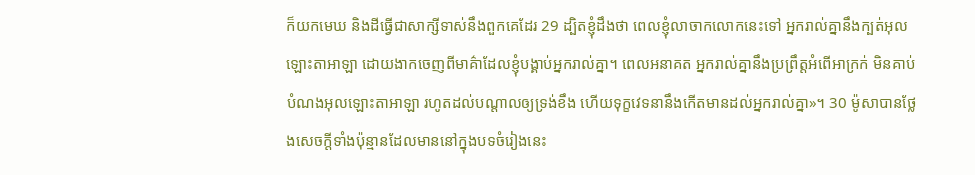ក៏យកមេឃ និងដីធ្វើជាសាក្សីទាស់នឹងពួកគេដែរ 29 ដ្បិតខ្ញុំដឹងថា ពេលខ្ញុំលាចាកលោកនេះទៅ អ្នករាល់គ្នានឹងក្បត់អុលឡោះតាអាឡា ដោយងាកចេញពីមាគ៌ាដែលខ្ញុំបង្គាប់អ្នករាល់គ្នា។ ពេលអនាគត អ្នករាល់គ្នានឹងប្រព្រឹត្តអំពើអាក្រក់ មិនគាប់បំណងអុលឡោះតាអាឡា រហូតដល់បណ្តាលឲ្យទ្រង់ខឹង ហើយទុក្ខវេទនានឹងកើតមានដល់អ្នករាល់គ្នា»។ 30 ម៉ូសាបានថ្លែងសេចក្តីទាំងប៉ុន្មានដែលមាននៅក្នុងបទចំរៀងនេះ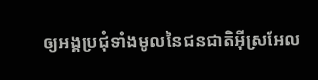ឲ្យអង្គប្រជុំទាំងមូលនៃជនជាតិអ៊ីស្រអែល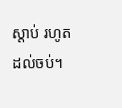ស្តាប់ រហូតដល់ចប់។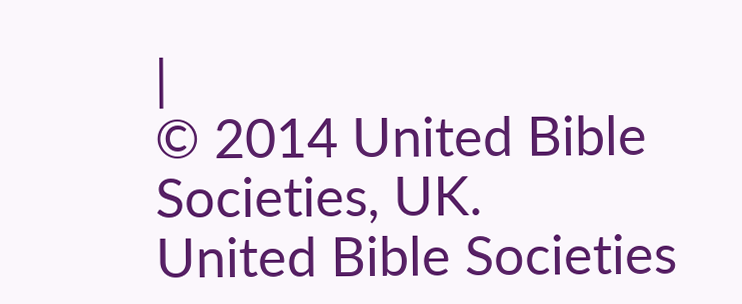|
© 2014 United Bible Societies, UK.
United Bible Societies